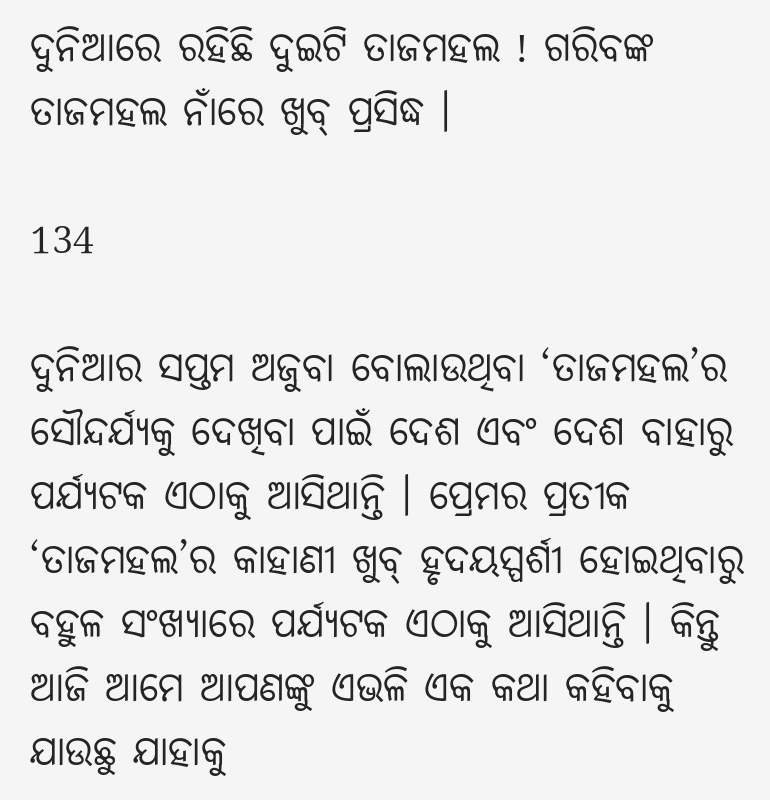ଦୁନିଆରେ ରହିଛି ଦୁଇଟି ତାଜମହଲ ! ଗରିବଙ୍କ ତାଜମହଲ ନାଁରେ ଖୁବ୍ ପ୍ରସିଦ୍ଧ ।

134

ଦୁନିଆର ସପ୍ତମ ଅଜୁବା ବୋଲାଉଥିବା ‘ତାଜମହଲ’ର ସୌନ୍ଦର୍ଯ୍ୟକୁ ଦେଖିବା ପାଇଁ ଦେଶ ଏବଂ ଦେଶ ବାହାରୁ ପର୍ଯ୍ୟଟକ ଏଠାକୁ ଆସିଥାନ୍ତି । ପ୍ରେମର ପ୍ରତୀକ ‘ତାଜମହଲ’ର କାହାଣୀ ଖୁବ୍ ହୃଦୟସ୍ପର୍ଶୀ ହୋଇଥିବାରୁ ବହୁଳ ସଂଖ୍ୟାରେ ପର୍ଯ୍ୟଟକ ଏଠାକୁ ଆସିଥାନ୍ତି । କିନ୍ତୁ ଆଜି ଆମେ ଆପଣଙ୍କୁ ଏଭଳି ଏକ କଥା କହିବାକୁ ଯାଉଛୁ ଯାହାକୁ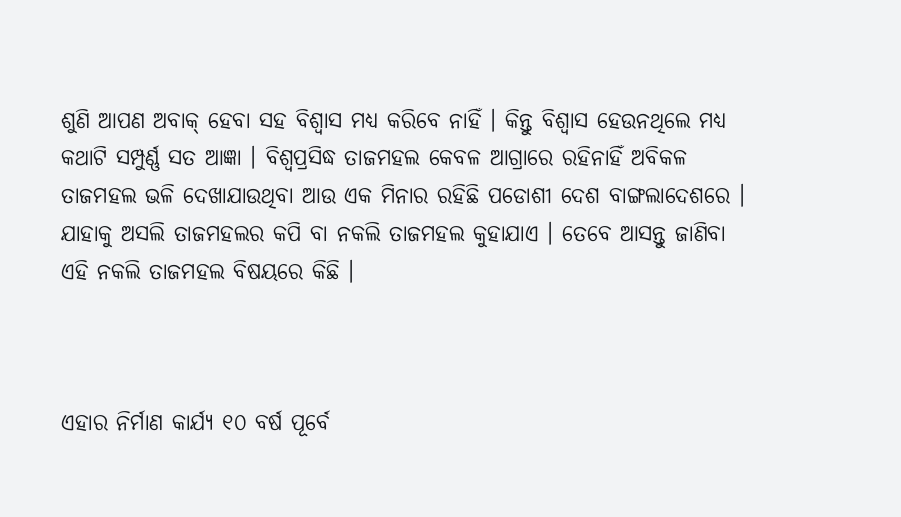ଶୁଣି ଆପଣ ଅବାକ୍ ହେବା ସହ ବିଶ୍ୱାସ ମଧ୍ୟ କରିବେ ନାହିଁ । କିନ୍ତୁ ବିଶ୍ୱାସ ହେଉନଥିଲେ ମଧ୍ୟ କଥାଟି ସମ୍ପୁର୍ଣ୍ଣ ସତ ଆଜ୍ଞା । ବିଶ୍ୱପ୍ରସିଦ୍ଧ ତାଜମହଲ କେବଳ ଆଗ୍ରାରେ ରହିନାହିଁ ଅବିକଳ ତାଜମହଲ ଭଳି ଦେଖାଯାଉଥିବା ଆଉ ଏକ ମିନାର ରହିଛି ପଡୋଶୀ ଦେଶ ବାଙ୍ଗଲାଦେଶରେ । ଯାହାକୁ ଅସଲି ତାଜମହଲର କପି ବା ନକଲି ତାଜମହଲ କୁହାଯାଏ । ତେବେ ଆସନ୍ତୁ ଜାଣିବା ଏହି ନକଲି ତାଜମହଲ ବିଷୟରେ କିଛି ।



ଏହାର ନିର୍ମାଣ କାର୍ଯ୍ୟ ୧୦ ବର୍ଷ ପୂର୍ବେ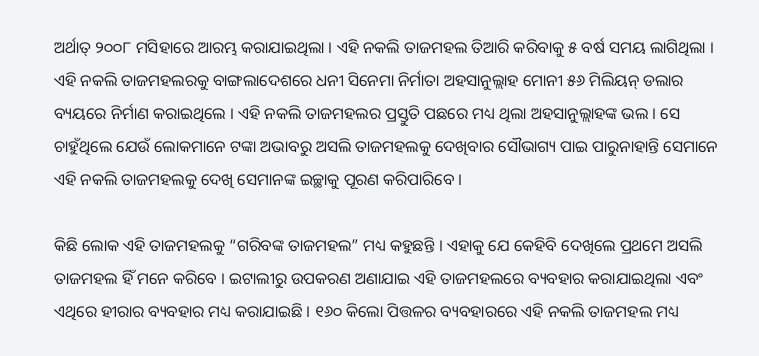ଅର୍ଥାତ୍ ୨୦୦୮ ମସିହାରେ ଆରମ୍ଭ କରାଯାଇଥିଲା । ଏହି ନକଲି ତାଜମହଲ ତିଆରି କରିବାକୁ ୫ ବର୍ଷ ସମୟ ଲାଗିଥିଲା । ଏହି ନକଲି ତାଜମହଲରକୁ ବାଙ୍ଗଲାଦେଶରେ ଧନୀ ସିନେମା ନିର୍ମାତା ଅହସାନୁଲ୍ଲାହ ମୋନୀ ୫୬ ମିଲିୟନ୍ ଡଲାର ବ୍ୟୟରେ ନିର୍ମାଣ କରାଇଥିଲେ । ଏହି ନକଲି ତାଜମହଲର ପ୍ରସ୍ତୁତି ପଛରେ ମଧ୍ୟ ଥିଲା ଅହସାନୁଲ୍ଲାହଙ୍କ ଭଲ । ସେ ଚାହୁଁଥିଲେ ଯେଉଁ ଲୋକମାନେ ଟଙ୍କା ଅଭାବରୁ ଅସଲି ତାଜମହଲକୁ ଦେଖିବାର ସୌଭାଗ୍ୟ ପାଇ ପାରୁନାହାନ୍ତି ସେମାନେ ଏହି ନକଲି ତାଜମହଲକୁ ଦେଖି ସେମାନଙ୍କ ଇଚ୍ଛାକୁ ପୂରଣ କରିପାରିବେ ।

କିଛି ଲୋକ ଏହି ତାଜମହଲକୁ “ଗରିବଙ୍କ ତାଜମହଲ” ମଧ୍ୟ କହୁଛନ୍ତି । ଏହାକୁ ଯେ କେହିବି ଦେଖିଲେ ପ୍ରଥମେ ଅସଲି ତାଜମହଲ ହିଁ ମନେ କରିବେ । ଇଟାଲୀରୁ ଉପକରଣ ଅଣାଯାଇ ଏହି ତାଜମହଲରେ ବ୍ୟବହାର କରାଯାଇଥିଲା ଏବଂ ଏଥିରେ ହୀରାର ବ୍ୟବହାର ମଧ୍ୟ କରାଯାଇଛି । ୧୬୦ କିଲୋ ପିତ୍ତଳର ବ୍ୟବହାରରେ ଏହି ନକଲି ତାଜମହଲ ମଧ୍ୟ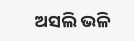ଅସଲି ଭଳି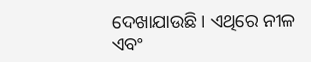ଦେଖାଯାଉଛି । ଏଥିରେ ନୀଳ ଏବଂ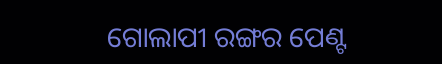ଗୋଲାପୀ ରଙ୍ଗର ପେଣ୍ଟ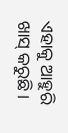ଏହାକୁ ଆହୁରି ଖାସ୍ କରୁଛି ।